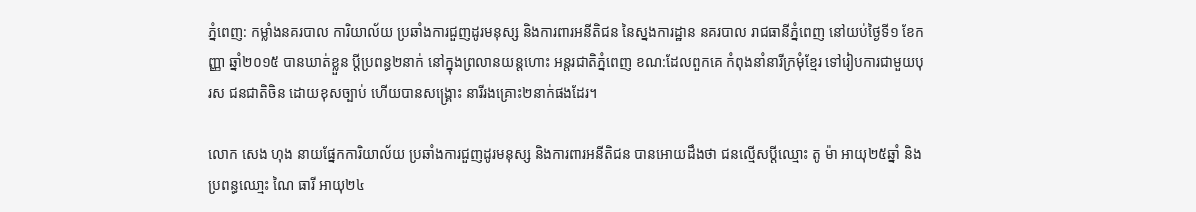ភ្នំពេញ: កម្លាំងនគរបាល ការិយាល័យ ប្រឆាំងការជួញដូរមនុស្ស និងការពារអនីតិជន នៃស្នងការដ្ឋាន នគរបាល រាជធានីភ្នំពេញ នៅយប់ថ្ងៃទី១ ខែកញ្ញា ឆ្នាំ២០១៥ បានឃាត់ខ្លួន ប្តីប្រពន្ធ២នាក់ នៅក្នុងព្រលានយន្តហោះ អន្តរជាតិភ្នំពេញ ខណ:ដែលពួកគេ កំពុងនាំនារីក្រមុំខ្មែរ ទៅរៀបការជាមួយបុរស ជនជាតិចិន ដោយខុសច្បាប់ ហើយបានសង្គ្រោះ នារីរងគ្រោះ២នាក់ផងដែរ។

លោក សេង ហុង នាយផ្នែកការិយាល័យ ប្រឆាំងការជួញដូរមនុស្ស និងការពារអនីតិជន បានអោយដឹងថា ជនល្មើសប្តីឈ្មោះ តូ ម៉ា អាយុ២៥ឆ្នាំ និងប្រពន្ធឈោ្មះ ណៃ ធារី អាយុ២៤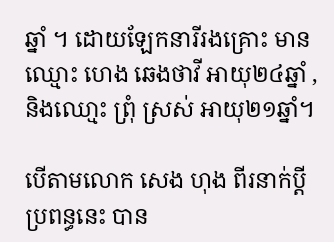ឆ្នាំ ។ ដោយឡែកនារីរងគ្រោះ មានឈ្មោះ ហេង ឆេងថាវី អាយុ២៤ឆ្នាំ , និងឈោ្មះ ព្រុំ ស្រស់ អាយុ២១ឆ្នាំ។

បើតាមលោក សេង ហុង ពីរនាក់ប្តីប្រពន្ធនេះ បាន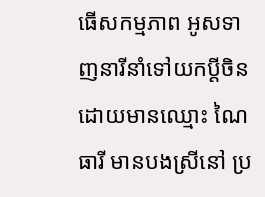ធើសកម្មភាព អូសទាញនារីនាំទៅយកប្តីចិន ដោយមានឈ្មោះ ណៃ ធារី មានបងស្រីនៅ ប្រ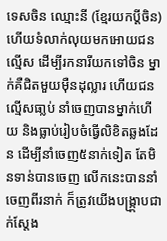ទេសចិន ឈ្មោះនី (ខ្មែរយកប្តីចិន) ហើយទំលាក់លុយមកអោយជនល្មើស ដើម្បីរកនារីយកទៅចិន ម្នាក់គឺជិតមួយម៉ឺនដុល្លារ ហើយជនល្មើសធា្លប់ នាំចេញបានម្នាក់ហើយ និងធ្លាប់រៀបចំធ្វើលិខិតឆ្លងដែន ដើម្បីនាំចេញ៥នាក់ទៀត តែមិនទាន់បានចេញ លើកនេះបាននាំចេញពីរនាក់ ក៏ត្រូវយើងបង្រ្កា្កបជាក់ស្តែង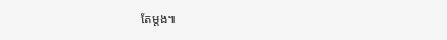តែម្តង៕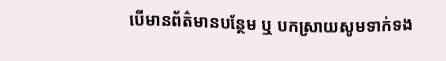បើមានព័ត៌មានបន្ថែម ឬ បកស្រាយសូមទាក់ទង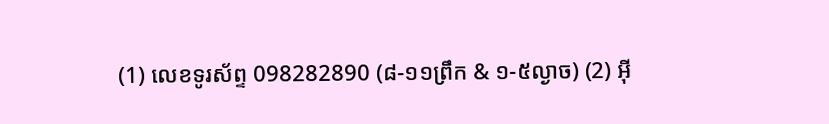(1) លេខទូរស័ព្ទ 098282890 (៨-១១ព្រឹក & ១-៥ល្ងាច) (2) អ៊ី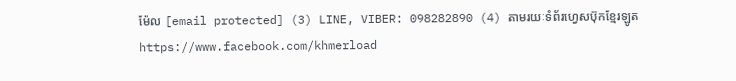ម៉ែល [email protected] (3) LINE, VIBER: 098282890 (4) តាមរយៈទំព័រហ្វេសប៊ុកខ្មែរឡូត https://www.facebook.com/khmerload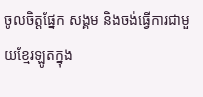ចូលចិត្តផ្នែក សង្គម និងចង់ធ្វើការជាមួយខ្មែរឡូតក្នុង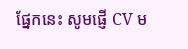ផ្នែកនេះ សូមផ្ញើ CV ម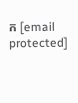ក [email protected]